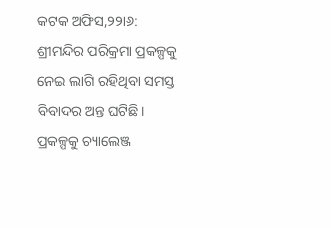କଟକ ଅଫିସ,୨୨ା୬: ଶ୍ରୀମନ୍ଦିର ପରିକ୍ରମା ପ୍ରକଳ୍ପକୁ ନେଇ ଲାଗି ରହିଥିବା ସମସ୍ତ ବିବାଦର ଅନ୍ତ ଘଟିଛି। ପ୍ରକଳ୍ପକୁ ଚ୍ୟାଲେଞ୍ଜ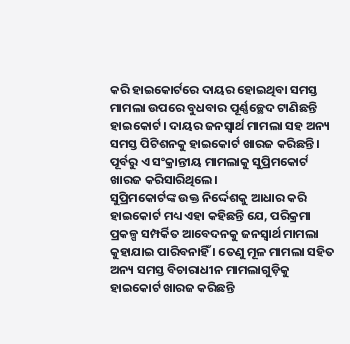କରି ହାଇକୋର୍ଟରେ ଦାୟର ହୋଇଥିବା ସମସ୍ତ ମାମଲା ଉପରେ ବୁଧବାର ପୂର୍ଣ୍ଣଚ୍ଛେଦ ଟାଣିଛନ୍ତି ହାଇକୋର୍ଟ। ଦାୟର ଜନସ୍ବାର୍ଥ ମାମଲା ସହ ଅନ୍ୟ ସମସ୍ତ ପିଟିଶନକୁ ହାଇକୋର୍ଟ ଖାରଜ କରିଛନ୍ତି। ପୂର୍ବରୁ ଏ ସଂକ୍ରାନ୍ତୀୟ ମାମଲାକୁ ସୁପ୍ରିମକୋର୍ଟ ଖାରଜ କରିସାରିଥିଲେ।
ସୁପ୍ରିମକୋର୍ଟଙ୍କ ଉକ୍ତ ନିର୍ଦ୍ଦେଶକୁ ଆଧାର କରି ହାଇକୋର୍ଟ ମଧ୍ୟ ଏହା କହିଛନ୍ତି ଯେ, ପରିକ୍ରମା ପ୍ରକଳ୍ପ ସମ୍ପର୍କିତ ଆବେଦନକୁ ଜନସ୍ବାର୍ଥ ମାମଲା କୁହାଯାଇ ପାରିବନାହିଁ । ତେଣୁ ମୂଳ ମାମଲା ସହିତ ଅନ୍ୟ ସମସ୍ତ ବିଚାରାଧୀନ ମାମଲାଗୁଡ଼ିକୁ ହାଇକୋର୍ଟ ଖାରଜ କରିଛନ୍ତି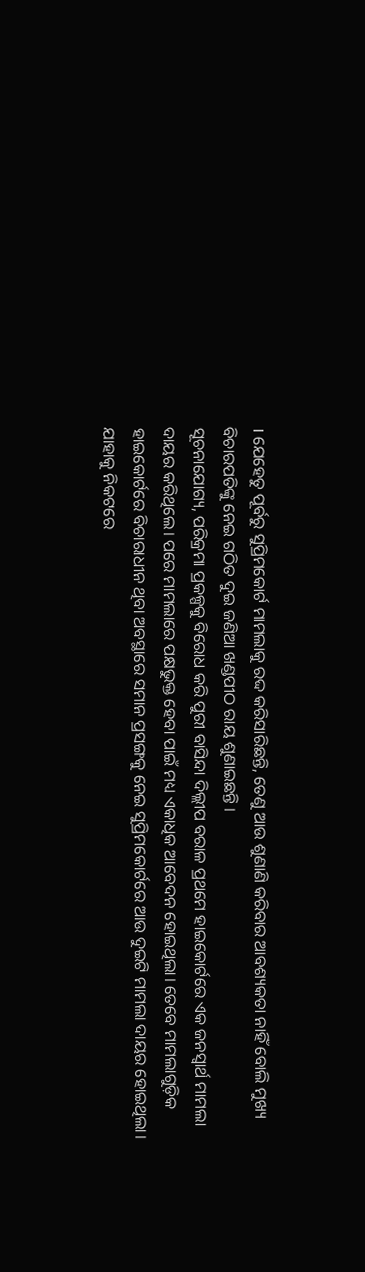। ଯେହେତୁ ପୂର୍ବରୁ ସୁପ୍ରିମକୋର୍ଟ ମାମଲାକୁ ରଦ୍ଦ କରିସାରିଛନ୍ତି, ତେଣୁ ଆଉ ଶୁଣାଣି କରିବାର ଆବଶ୍ୟକତା ନାହିଁ ବୋଲି ମୁଖ୍ୟ ବିଚାରପତିଙ୍କୁ ନେଇ ଗଠିତ ଦୁଇ ଜଣିଆ ଖଣ୍ଡପୀଠ ରାୟ ଶୁଣାଇଛନ୍ତି ।
ସୂଚନାଯୋଗ୍ୟ, ପରିକ୍ରମା ପ୍ରକଳ୍ପକୁ ବିରୋଧ କରି ପୁରୀ ବାସିନ୍ଦା ଦିଲ୍ଲୀପ ବରାଳ ପ୍ରଥମେ ହାଇକୋର୍ଟରେ ଏକ ଜନସ୍ବାର୍ଥ ମାମଲା ଦାୟର କରିଥିଲେ। ପରେ ମାମଲାରେ ପକ୍ଷଭୁକ୍ତ ହେବା ପାଇଁ ମଧ୍ୟ ଏକାଧିକ ଆବେଦନ ହୋଇଥିଲା। ତେବେ ମାମଲାଗୁଡ଼ିକ ହାଇକୋର୍ଟରେ ବିଚାରାଧୀନ ଥିବା ଅବସ୍ଥାରେ ସମାନ ପ୍ରସଙ୍ଗକୁ ନେଇ ସୁପ୍ରିମକୋର୍ଟରେ ଆଉ ଦୁଇଟି ମାମଲା ଦାୟର ହୋଇଥିଲା। ଯାହାକୁ ନିକଟରେ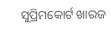ସୁପ୍ରିମକୋର୍ଟ ଖାରଜ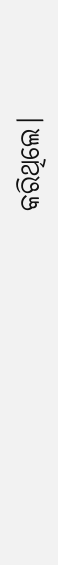କରିଥିଲେ।